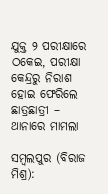ଯୁକ୍ତ ୨ ପରୀକ୍ଷାରେ ଠକେଇ, ପରୀକ୍ଷା କେନ୍ଦ୍ରରୁ ନିରାଶ ହୋଇ ଫେରିଲେ ଛାତ୍ରଛାତ୍ରୀ – ଥାନାରେ ମାମଲା

ସମ୍ବଲପୁର (ବିରାଜ ମିଶ୍ର):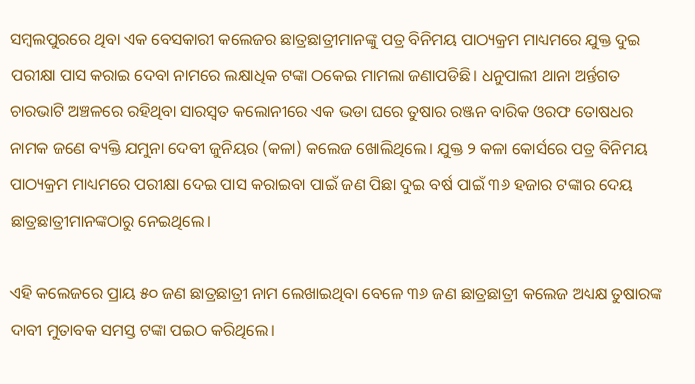ସମ୍ବଲପୁରରେ ଥିବା ଏକ ବେସକାରୀ କଲେଜର ଛାତ୍ରଛାତ୍ରୀମାନଙ୍କୁ ପତ୍ର ବିନିମୟ ପାଠ୍ୟକ୍ରମ ମାଧ୍ୟମରେ ଯୁକ୍ତ ଦୁଇ ପରୀକ୍ଷା ପାସ କରାଇ ଦେବା ନାମରେ ଲକ୍ଷାଧିକ ଟଙ୍କା ଠକେଇ ମାମଲା ଜଣାପଡିଛି। ଧନୁପାଲୀ ଥାନା ଅର୍ନ୍ତଗତ ଚାରଭାଟି ଅଞ୍ଚଳରେ ରହିଥିବା ସାରସ୍ୱତ କଲୋନୀରେ ଏକ ଭଡା ଘରେ ତୁଷାର ରଞ୍ଜନ ବାରିକ ଓରଫ ତୋଷଧର ନାମକ ଜଣେ ବ୍ୟକ୍ତି ଯମୁନା ଦେବୀ ଜୁନିୟର (କଳା) କଲେଜ ଖୋଲିଥିଲେ। ଯୁକ୍ତ ୨ କଳା କୋର୍ସରେ ପତ୍ର ବିନିମୟ ପାଠ୍ୟକ୍ରମ ମାଧ୍ୟମରେ ପରୀକ୍ଷା ଦେଇ ପାସ କରାଇବା ପାଇଁ ଜଣ ପିଛା ଦୁଇ ବର୍ଷ ପାଇଁ ୩୬ ହଜାର ଟଙ୍କାର ଦେୟ ଛାତ୍ରଛାତ୍ରୀମାନଙ୍କଠାରୁ ନେଇଥିଲେ।

ଏହି କଲେଜରେ ପ୍ରାୟ ୫୦ ଜଣ ଛାତ୍ରଛାତ୍ରୀ ନାମ ଲେଖାଇଥିବା ବେଳେ ୩୬ ଜଣ ଛାତ୍ରଛାତ୍ରୀ କଲେଜ ଅଧ୍ୟକ୍ଷ ତୁଷାରଙ୍କ ଦାବୀ ମୁତାବକ ସମସ୍ତ ଟଙ୍କା ପଇଠ କରିଥିଲେ।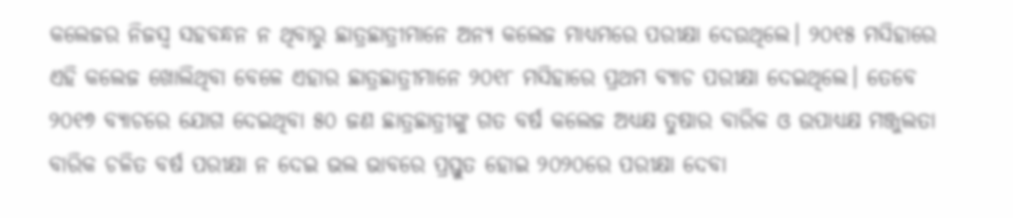କଲେଜର ନିଜସ୍ୱ ସହବନ୍ଧନ ନ ଥିବାରୁ ଛାତ୍ରଛାତ୍ରୀମାନେ ଅନ୍ୟ କଲେଜ ମାଧ୍ୟମରେ ପରୀକ୍ଷା ଦେଉଥିଲେ। ୨୦୧୫ ମସିହାରେ ଏହି କଲେଜ ଖୋଲିଥିବା ବେଳେ ଏହାର ଛାତ୍ରଛାତ୍ରୀମାନେ ୨୦୧୮ ମସିହାରେ ପ୍ରଥମ ବ୍ୟାଚ ପରୀକ୍ଷା ଦେଇଥିଲେ। ତେବେ ୨୦୧୭ ବ୍ୟାଚରେ ଯୋଗ ଦେଇଥିବା ୫୦ ଜଣ ଛାତ୍ରଛାତ୍ରୀଙ୍କୁ ଗତ ବର୍ଷ କଲେଜ ଅଧ୍ୟକ୍ଷ ତୁଷାର ବାରିକ ଓ ଉପାଧ୍ୟକ୍ଷ ମଞ୍ଜୁଲତା ବାରିକ ଚଳିତ ବର୍ଷ ପରୀକ୍ଷା ନ ଦେଇ ଭଲ ଭାବରେ ପ୍ରସ୍ତୁତ ହୋଇ ୨୦୨୦ରେ ପରୀକ୍ଷା ଦେବା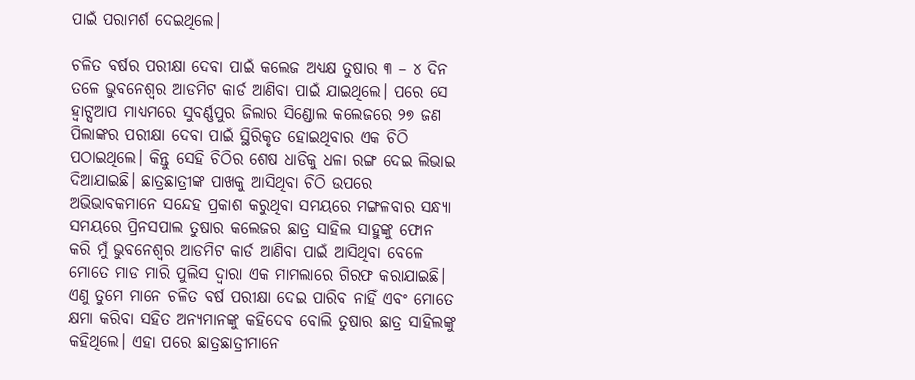ପାଇଁ ପରାମର୍ଶ ଦେଇଥିଲେ।

ଚଳିତ ବର୍ଷର ପରୀକ୍ଷା ଦେବା ପାଇଁ କଲେଜ ଅଧ୍ୟକ୍ଷ ତୁଷାର ୩ – ୪ ଦିନ ତଳେ ଭୁବନେଶ୍ୱର ଆଡମିଟ କାର୍ଡ ଆଣିବା ପାଇଁ ଯାଇଥିଲେ। ପରେ ସେ ହ୍ୱାଟ୍ସଆପ ମାଧ୍ୟମରେ ସୁବର୍ଣ୍ଣପୁର ଜିଲାର ସିଣ୍ଡୋଲ କଲେଜରେ ୨୭ ଜଣ ପିଲାଙ୍କର ପରୀକ୍ଷା ଦେବା ପାଇଁ ସ୍ଥିରିକୃତ ହୋଇଥିବାର ଏକ ଚିଠି ପଠାଇଥିଲେ। କିନ୍ତୁ ସେହି ଚିଠିର ଶେଷ ଧାଡିକୁ ଧଳା ରଙ୍ଗ ଦେଇ ଲିଭାଇ ଦିଆଯାଇଛି। ଛାତ୍ରଛାତ୍ରୀଙ୍କ ପାଖକୁ ଆସିଥିବା ଚିଠି ଉପରେ ଅଭିଭାବକମାନେ ସନ୍ଦେହ ପ୍ରକାଶ କରୁଥିବା ସମୟରେ ମଙ୍ଗଳବାର ସନ୍ଧ୍ୟା ସମୟରେ ପ୍ରିନସପାଲ ତୁଷାର କଲେଜର ଛାତ୍ର ସାହିଲ ସାହୁଙ୍କୁ ଫୋନ କରି ମୁଁ ଭୁବନେଶ୍ୱର ଆଡମିଟ କାର୍ଡ ଆଣିବା ପାଇଁ ଆସିଥିବା ବେଳେ ମୋତେ ମାଡ ମାରି ପୁଲିସ ଦ୍ୱାରା ଏକ ମାମଲାରେ ଗିରଫ କରାଯାଇଛି। ଏଣୁ ତୁମେ ମାନେ ଚଳିତ ବର୍ଷ ପରୀକ୍ଷା ଦେଇ ପାରିବ ନାହିଁ ଏବଂ ମୋତେ କ୍ଷମା କରିବା ସହିତ ଅନ୍ୟମାନଙ୍କୁ କହିଦେବ ବୋଲି ତୁଷାର ଛାତ୍ର ସାହିଲଙ୍କୁ କହିଥିଲେ। ଏହା ପରେ ଛାତ୍ରଛାତ୍ରୀମାନେ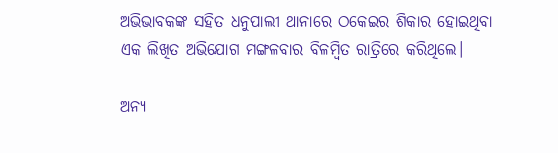ଅଭିଭାବକଙ୍କ ସହିତ ଧନୁପାଲୀ ଥାନାରେ ଠକେଇର ଶିକାର ହୋଇଥିବା ଏକ ଲିଖିତ ଅଭିଯୋଗ ମଙ୍ଗଳବାର ବିଳମ୍ବିତ ରାତ୍ରିରେ କରିଥିଲେ।

ଅନ୍ୟ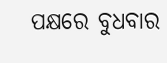ପକ୍ଷରେ ବୁଧବାର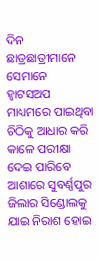ଦିନ ଛାତ୍ରଛାତ୍ରୀମାନେ ସେମାନେ ହ୍ୱାଟସଅପ ମାଧ୍ୟମରେ ପାଇଥିବା ଚିଠିକୁ ଆଧାର କରି କାଳେ ପରୀକ୍ଷା ଦେଇ ପାରିବେ ଆଶାରେ ସୁବର୍ଣ୍ଣପୁର ଜିଲାର ସିଣ୍ଡୋଲକୁ ଯାଇ ନିରାଶ ହୋଇ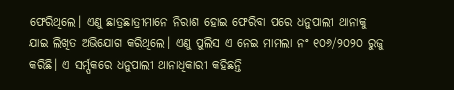ଫେରିଥିଲେ। ଏଣୁ ଛାତ୍ରଛାତ୍ରୀମାନେ ନିରାଶ ହୋଇ ଫେରିବା ପରେ ଧନୁପାଲୀ ଥାନାକୁ ଯାଇ ଲିଖିତ ଅଭିଯୋଗ କରିଥିଲେ। ଏଣୁ ପୁଲିସ ଏ ନେଇ ମାମଲା ନଂ ୧୦୬/୨୦୨୦ ରୁଜୁ କରିଛି। ଏ ସର୍ମ୍ପକରେ ଧନୁପାଲୀ ଥାନାଧିକାରୀ କହିଛନ୍ତି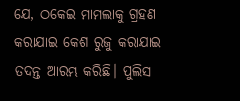ଯେ, ଠକେଇ ମାମଲାକୁ ଗ୍ରହଣ କରାଯାଇ କେଶ ରୁଜୁ କରାଯାଇ ତଦନ୍ତ ଆରମ୍ଭ କରିଛି। ପୁଲିସ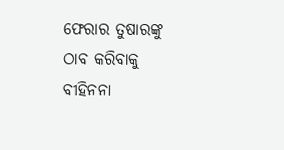ଫେରାର ତୁଷାରଙ୍କୁ ଠାବ କରିବାକୁ ବୀହିନନା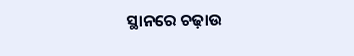ସ୍ଥାନରେ ଚଢ଼ାଉ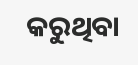କରୁଥିବା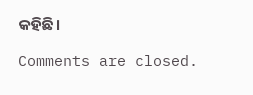କହିଛି।

Comments are closed.